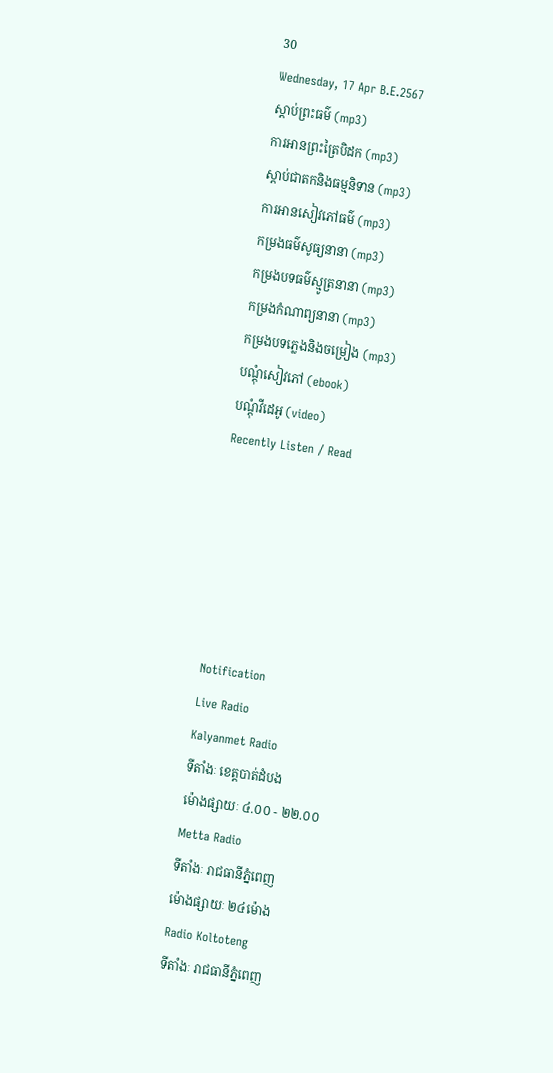30
Wednesday, 17 Apr B.E.2567
ស្តាប់ព្រះធម៌ (mp3)
ការអានព្រះត្រៃបិដក (mp3)
ស្តាប់ជាតកនិងធម្មនិទាន (mp3)
ការអានសៀវភៅធម៌ (mp3)
កម្រងធម៌សូធ្យនានា (mp3)
កម្រងបទធម៌ស្មូត្រនានា (mp3)
កម្រងកំណាព្យនានា (mp3)
កម្រងបទភ្លេងនិងចម្រៀង (mp3)
បណ្តុំសៀវភៅ (ebook)
បណ្តុំវីដេអូ (video)
Recently Listen / Read






Notification
Live Radio
Kalyanmet Radio
ទីតាំងៈ ខេត្តបាត់ដំបង
ម៉ោងផ្សាយៈ ៤.០០ - ២២.០០
Metta Radio
ទីតាំងៈ រាជធានីភ្នំពេញ
ម៉ោងផ្សាយៈ ២៤ម៉ោង
Radio Koltoteng
ទីតាំងៈ រាជធានីភ្នំពេញ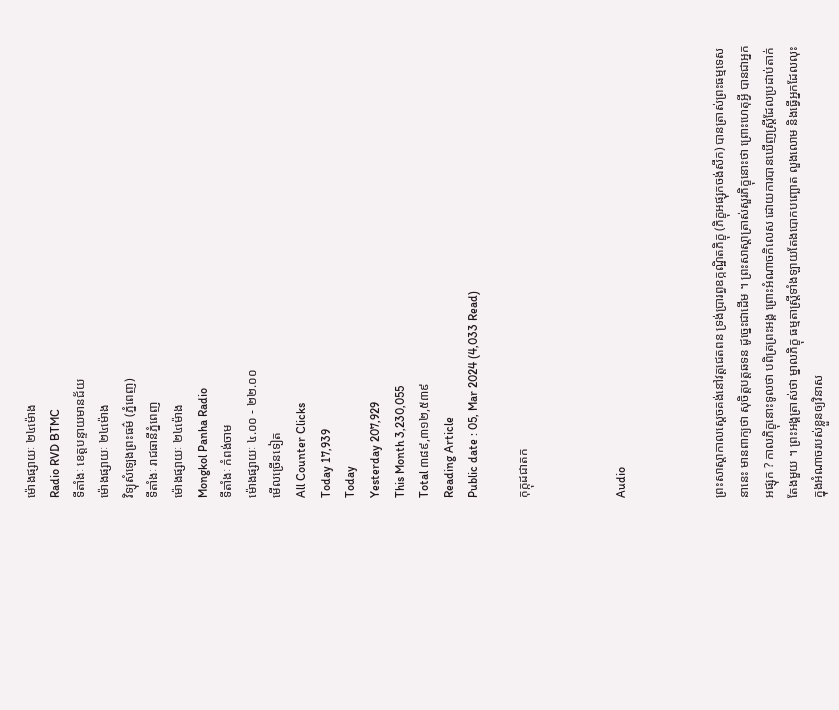ម៉ោងផ្សាយៈ ២៤ម៉ោង
Radio RVD BTMC
ទីតាំងៈ ខេត្តបន្ទាយមានជ័យ
ម៉ោងផ្សាយៈ ២៤ម៉ោង
វិទ្យុសំឡេងព្រះធម៌ (ភ្នំពេញ)
ទីតាំងៈ រាជធានីភ្នំពេញ
ម៉ោងផ្សាយៈ ២៤ម៉ោង
Mongkol Panha Radio
ទីតាំងៈ កំពង់ចាម
ម៉ោងផ្សាយៈ ៤.០០ - ២២.០០
មើលច្រើនទៀត
All Counter Clicks
Today 17,939
Today
Yesterday 207,929
This Month 3,230,055
Total ៣៨៩,៣១២,៥៣៩
Reading Article
Public date : 05, Mar 2024 (4,033 Read)

កុក្កុដជាតក



Audio



ព្រះសាស្ដាកាលស្ដេចគង់នៅវត្តជេតពន ទ្រង់ប្រារព្ធឧក្កណ្ឋិតភិក្ខុ (ភិក្ខុអផ្សុកចង់សឹក) បានត្រាស់ព្រះធម្មទេសនានេះ មានពាក្យថា សុចិត្តបត្តឆទន ដូច្នេះជាដើម ។ ព្រះសាស្ដាត្រាស់សួរភិក្ខុនោះថា ព្រោះហេតុអ្វី បានជាអ្នកអផ្សុក ? កាលភិក្ខុនោះទូលថា បពិត្រព្រះអង្គ ព្រោះអំណាចកិលេស ដោយការបានឃើញស្ត្រីដែលប្រដាប់តាក់តែងមួយ ។ ព្រះអង្គត្រាស់ថា ម្នាលភិក្ខុ ធម្មតាស្ត្រីទាំងឡាយតែងបោកបញ្ឆោត លួងលោម និងធ្វើអ្នកដែលលុះក្នុងអំណាចរបស់ខ្លួនឲ្យវិនាស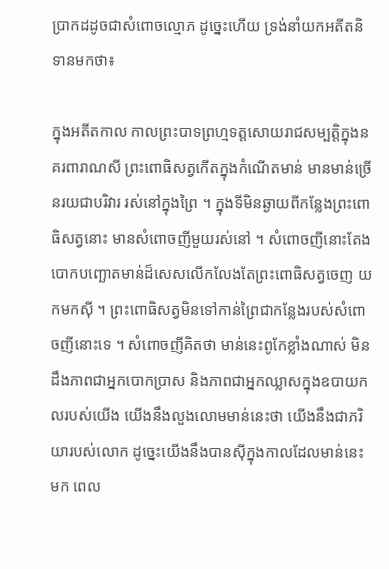ប្រាកដដូចជាសំពោចល្មោភ ដូច្នេះហើយ ទ្រង់នាំយកអតីតនិទានមកថា៖

ក្នុងអតីតកាល កាលព្រះបាទព្រហ្មទត្តសោយរាជសម្បត្តិក្នុងនគរពារាណសី ព្រះពោធិសត្វកើតក្នុងកំណើតមាន់ មានមាន់ច្រើនរយជាបរិវារ រស់នៅក្នុងព្រៃ ។ ក្នុងទីមិនឆ្ងាយពីកន្លែងព្រះពោធិសត្វនោះ មានសំពោចញីមួយរស់នៅ ។ សំពោចញីនោះតែងបោកបញ្ឆោតមាន់ដ៏សេសលើកលែងតែព្រះពោធិសត្វចេញ យកមកស៊ី ។ ព្រះពោធិសត្វមិនទៅកាន់ព្រៃជាកន្លែងរបស់សំពោចញីនោះទេ ។ សំពោចញីគិតថា មាន់នេះពូកែខ្លាំងណាស់ មិនដឹងភាពជាអ្នកបោកប្រាស និងភាពជាអ្នកឈ្លាសក្នុងឧបាយកលរបស់យើង យើងនឹងលួងលោមមាន់នេះថា យើងនឹងជាភរិយារបស់លោក ដូច្នេះយើងនឹងបានស៊ីក្នុងកាលដែលមាន់នេះមក ពេល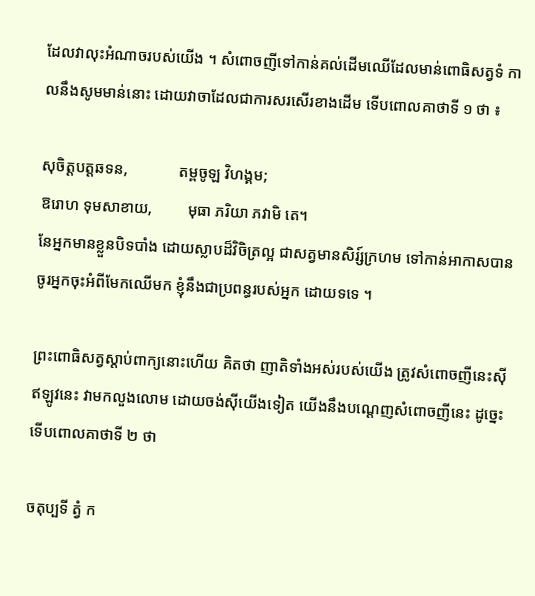ដែលវាលុះអំណាចរបស់យើង ។ សំពោចញីទៅកាន់គល់ដើមឈើដែលមាន់ពោធិសត្វទំ កាលនឹងសូមមាន់នោះ ដោយវាចាដែលជាការសរសើរខាងដើម ទើបពោលគាថាទី ១ ថា ៖

សុចិត្តបត្តឆទន,             តម្ពចូឡ វិហង្គម;
ឱរោហ ទុមសាខាយ,         មុធា ភរិយា ភវាមិ តេ។
នែអ្នកមានខ្លួនបិទបាំង ដោយស្លាបដ៏វិចិត្រល្អ ជាសត្វមានសិរ្ស៍ក្រហម ទៅកាន់អាកាសបាន ចូរអ្នកចុះអំពីមែកឈើមក ខ្ញុំនឹងជាប្រពន្ធរបស់អ្នក ដោយទទេ ។

ព្រះពោធិសត្វស្ដាប់ពាក្យនោះហើយ គិតថា ញាតិទាំងអស់របស់យើង ត្រូវសំពោចញីនេះស៊ី ឥឡូវនេះ វាមកលួងលោម ដោយចង់ស៊ីយើងទៀត យើងនឹងបណ្ដេញសំពោចញីនេះ ដូច្នេះទើបពោលគាថាទី ២ ថា

ចតុប្បទី ត្វំ ក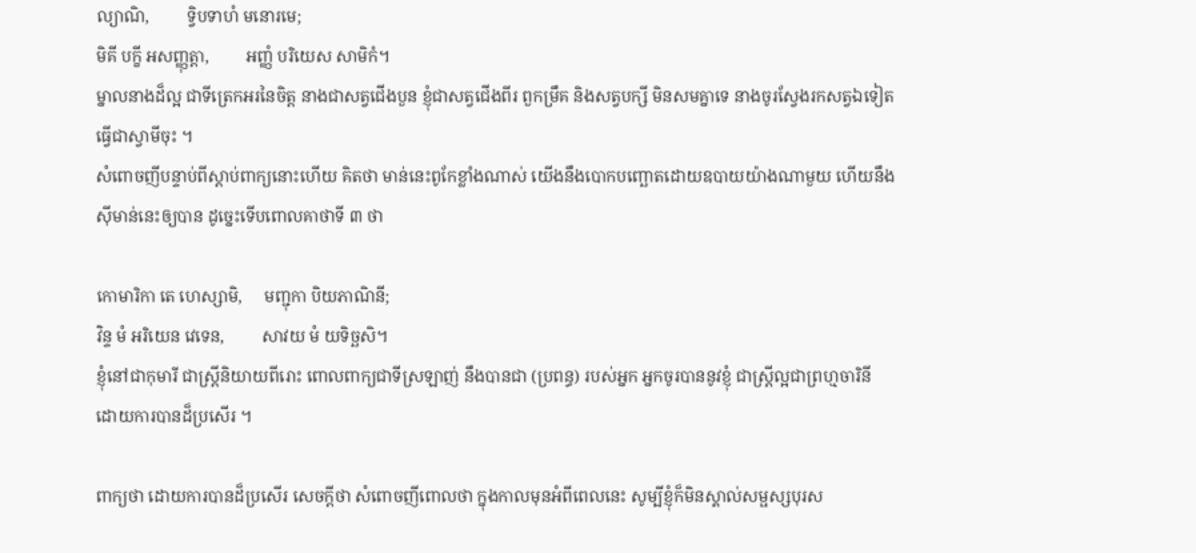ល្យាណិ,         ទ្វិបទាហំ មនោរមេ;
មិគី បក្ខី អសញ្ញុត្តា,         អញ្ញំ បរិយេស សាមិកំ។
ម្នាលនាងដ៏ល្អ ជាទីត្រេកអរនៃចិត្ត នាងជាសត្វជើងបួន ខ្ញុំជាសត្វជើងពីរ ពួកម្រឹគ និងសត្វបក្សី មិនសមគ្នាទេ នាងចូរស្វែងរកសត្វឯទៀត ធ្វើជាស្វាមីចុះ ។
សំពោចញីបន្ទាប់ពីស្ដាប់ពាក្យនោះហើយ គិតថា មាន់នេះពូកែខ្លាំងណាស់ យើងនឹងបោកបញ្ឆោតដោយឧបាយយ៉ាងណាមួយ ហើយនឹងស៊ីមាន់នេះឲ្យបាន ដូច្នេះទើបពោលគាថាទី ៣ ថា

កោមារិកា តេ ហេស្សាមិ,     មញ្ជុកា បិយភាណិនី;
វិន្ទ មំ អរិយេន វេទេន,         សាវយ មំ យទិច្ឆសិ។
ខ្ញុំនៅជាកុមារី ជាស្រ្តីនិយាយពីរោះ ពោលពាក្យជាទីស្រឡាញ់ នឹងបានជា (ប្រពន្ធ) របស់អ្នក អ្នកចូរបាននូវខ្ញុំ ជាស្រ្តីល្អជាព្រហ្មចារិនី ដោយការបានដ៏ប្រសើរ ។

ពាក្យថា ដោយការបានដ៏ប្រសើរ សេចក្ដីថា សំពោចញីពោលថា ក្នុងកាលមុនអំពីពេលនេះ សូម្បីខ្ញុំក៏មិនស្គាល់សម្ផស្សបុរស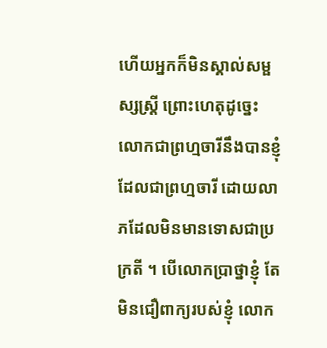ហើយអ្នកក៏មិនស្គាល់សម្ផស្សស្ត្រី ព្រោះហេតុដូច្នេះ លោកជាព្រហ្មចារីនឹងបានខ្ញុំដែលជាព្រហ្មចារី ដោយលាភដែលមិនមានទោសជាប្រក្រតី ។ បើលោកប្រាថ្នាខ្ញុំ តែមិនជឿពាក្យរបស់ខ្ញុំ លោក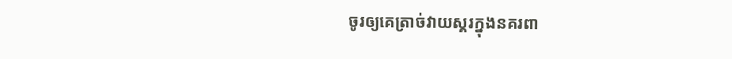ចូរឲ្យគេត្រាច់វាយស្គរក្នុងនគរពា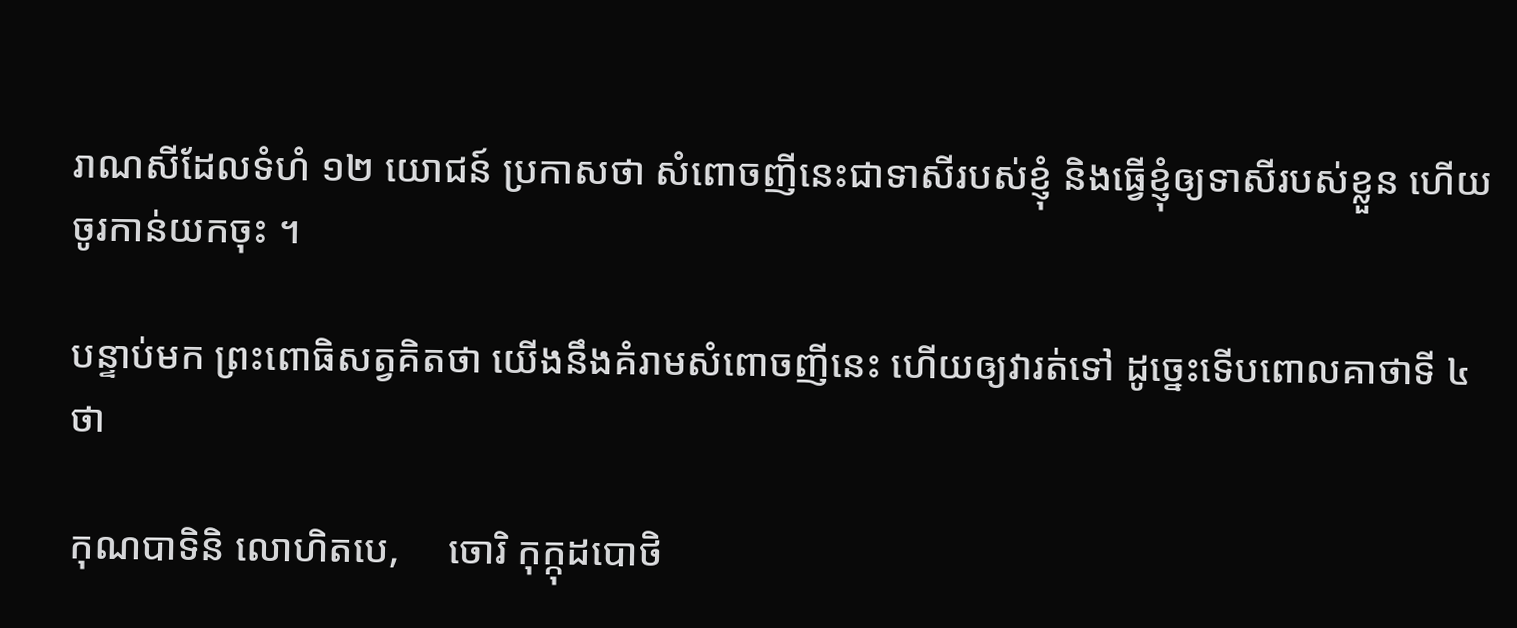រាណសីដែលទំហំ ១២ យោជន៍ ប្រកាសថា សំពោចញីនេះជាទាសីរបស់ខ្ញុំ និងធ្វើខ្ញុំឲ្យទាសីរបស់ខ្លួន ហើយចូរកាន់យកចុះ ។

បន្ទាប់មក ព្រះពោធិសត្វគិតថា យើងនឹងគំរាមសំពោចញីនេះ ហើយឲ្យវារត់ទៅ ដូច្នេះទើបពោលគាថាទី ៤ ថា

កុណបាទិនិ លោហិតបេ,     ចោរិ កុក្កុដបោថិ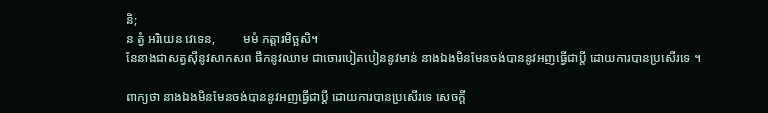និ;
ន ត្វំ អរិយេន វេទេន,         មមំ ភត្តារមិច្ឆសិ។
នែនាងជាសត្វស៊ីនូវសាកសព ផឹកនូវឈាម ជាចោរបៀតបៀននូវមាន់ នាងឯងមិនមែនចង់បាននូវអញធ្វើជាប្តី ដោយការបានប្រសើរទេ ។

ពាក្យថា នាងឯងមិនមែនចង់បាននូវអញធ្វើជាប្តី ដោយការបានប្រសើរទេ សេចក្ដី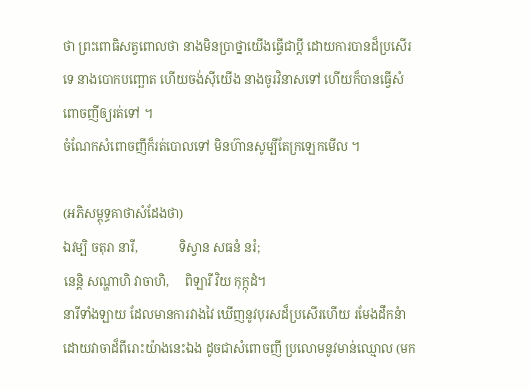ថា ព្រះពោធិសត្វពោលថា នាងមិនប្រាថ្នាយើងធ្វើជាប្ដី ដោយការបានដ៏ប្រសើរទេ នាងបោកបញ្ឆោត ហើយចង់ស៊ីយើង នាងចូរវិនាសទៅ ហើយក៏បានធ្វើសំពោចញីឲ្យរត់ទៅ ។
ចំណែកសំពោចញីក៏រត់បោលទៅ មិនហ៊ានសូម្បីតែក្រឡេកមើល ។

(អភិសម្ពុទ្ធគាថាសំដែងថា)
ឯវម្បិ ចតុរា នារី,             ទិស្វាន សធនំ នរំ;
នេន្តិ សណ្ហាហិ វាចាហិ,     ពិឡារី វិយ កុក្កុដំ។
នារីទាំងឡាយ ដែលមានការវាងវៃ ឃើញនូវបុរសដ៏ប្រសើរហើយ រមែងដឹកនំាដោយវាចាដ៏ពីរោះយ៉ាងនេះឯង ដូចជាសំពោចញី ប្រលោមនូវមាន់ឈ្មោល (មក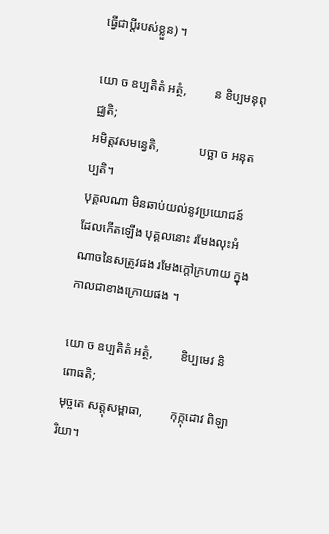ធ្វើជាប្តីរបស់ខ្លួន) ។

យោ ច ឧប្បតិតំ អត្ថំ,         ន ខិប្បមនុពុជ្ឈតិ;
អមិត្តវសមន្វេតិ,             បច្ឆា ច អនុតប្បតិ។
បុគ្គលណា មិនឆាប់យល់នូវប្រយោជន៍ ដែលកើតឡើង បុគ្គលនោះ រមែងលុះអំណាចនៃសត្រូវផង រមែងក្តៅក្រហាយ ក្នុងកាលជាខាងក្រោយផង ។

យោ ច ឧប្បតិតំ អត្ថំ,         ខិប្បមេវ និពោធតិ;
មុច្ចតេ សត្តុសម្ពាធា,         កុក្កុដោវ ពិឡារិយា។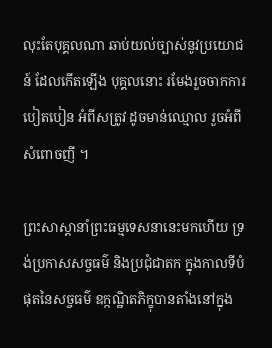លុះតែបុគ្គលណា ឆាប់យល់ច្បាស់នូវប្រយោជន៍ ដែលកើតឡើង បុគ្គលនោះ រមែងរួចចាកការបៀតបៀន អំពីសត្រូវ ដូចមាន់ឈ្មោល រួចអំពីសំពោចញី ។

ព្រះសាស្ដានាំព្រះធម្មទេសនានេះមកហើយ ទ្រង់ប្រកាសសច្ចធម៌ និងប្រជុំជាតក ក្នុងកាលទីបំផុតនៃសច្ចធម៌ ឧក្កណ្ឋិតភិក្ខុបានតាំងនៅក្នុង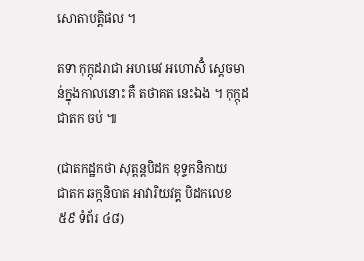សោតាបត្តិផល ។

តទា កុក្កុដរាជា អហមេវ អហោសិំ ស្ដេចមាន់ក្នុងកាលនោះ គឺ តថាគត នេះឯង ។ កុក្កុដជាតក ចប់ ៕

(ជាតកដ្ឋកថា សុត្តន្តបិដក ខុទ្ទកនិកាយ
ជាតក ឆក្កនិបាត អាវារិយវគ្គ បិដកលេខ ៥៩ ទំព័រ ៤៨)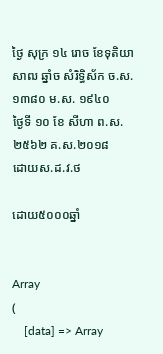ថ្ងៃ សុក្រ ១៤ រោច ខែទុតិយាសាឍ ឆ្នាំច សំរិទ្ធិស័ក ច.ស. ១៣៨០ ម.ស. ១៩៤០
ថ្ងៃទី ១០ ខែ សីហា ព.ស. ២៥៦២ គ.ស.២០១៨
ដោយស.ដ.វ.ថ

ដោយ៥០០០ឆ្នាំ


Array
(
    [data] => Array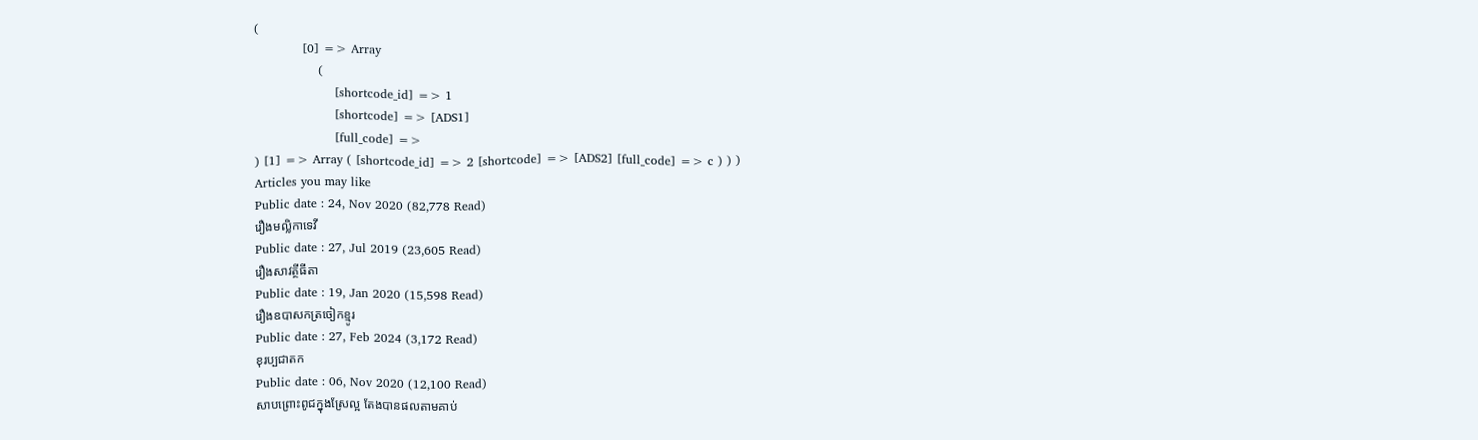(
            [0] => Array
                (
                    [shortcode_id] => 1
                    [shortcode] => [ADS1]
                    [full_code] =>
) [1] => Array ( [shortcode_id] => 2 [shortcode] => [ADS2] [full_code] => c ) ) )
Articles you may like
Public date : 24, Nov 2020 (82,778 Read)
រឿងមល្លិកាទេវី
Public date : 27, Jul 2019 (23,605 Read)
រឿងសាវត្ថីធីតា
Public date : 19, Jan 2020 (15,598 Read)
រឿងឧបាសកត្រចៀកខ្មូរ
Public date : 27, Feb 2024 (3,172 Read)
ខុរប្បជាតក
Public date : 06, Nov 2020 (12,100 Read)
សាបព្រោះពូជក្នុងស្រែល្អ តែងបានផលតាមគាប់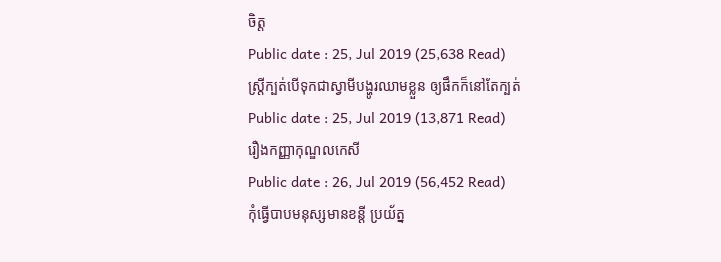ចិត្ត
Public date : 25, Jul 2019 (25,638 Read)
ស្រ្តីក្បត់បើទុកជាស្វាមីបង្ហូរឈាមខ្លួន ឲ្យផឹកក៏នៅតែក្បត់
Public date : 25, Jul 2019 (13,871 Read)
រឿងកញ្ញាកុណ្ឌលកេសី
Public date : 26, Jul 2019 (56,452 Read)
កុំធ្វើបាបមនុស្សមានខន្តី ប្រយ័ត្ន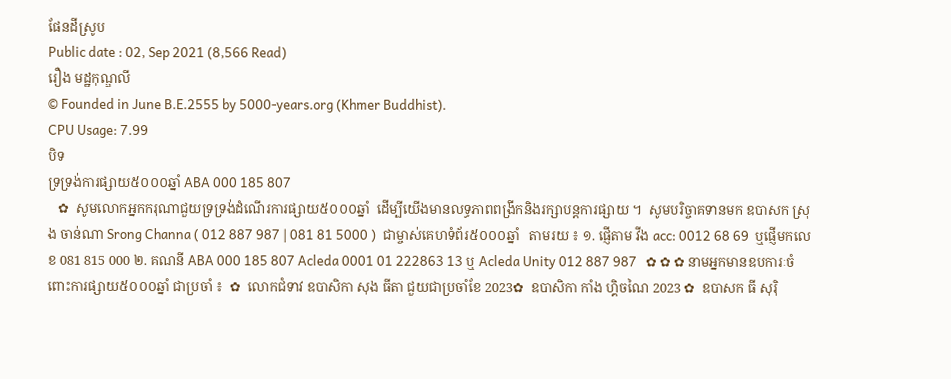ផែនដីស្រូប
Public date : 02, Sep 2021 (8,566 Read)
រឿង មដ្ឋកុណ្ឌលី
© Founded in June B.E.2555 by 5000-years.org (Khmer Buddhist).
CPU Usage: 7.99
បិទ
ទ្រទ្រង់ការផ្សាយ៥០០០ឆ្នាំ ABA 000 185 807
   ✿  សូមលោកអ្នកករុណាជួយទ្រទ្រង់ដំណើរការផ្សាយ៥០០០ឆ្នាំ  ដើម្បីយើងមានលទ្ធភាពពង្រីកនិងរក្សាបន្តការផ្សាយ ។  សូមបរិច្ចាគទានមក ឧបាសក ស្រុង ចាន់ណា Srong Channa ( 012 887 987 | 081 81 5000 )  ជាម្ចាស់គេហទំព័រ៥០០០ឆ្នាំ   តាមរយ ៖ ១. ផ្ញើតាម វីង acc: 0012 68 69  ឬផ្ញើមកលេខ 081 815 000 ២. គណនី ABA 000 185 807 Acleda 0001 01 222863 13 ឬ Acleda Unity 012 887 987   ✿ ✿ ✿ នាមអ្នកមានឧបការៈចំពោះការផ្សាយ៥០០០ឆ្នាំ ជាប្រចាំ ៖  ✿  លោកជំទាវ ឧបាសិកា សុង ធីតា ជួយជាប្រចាំខែ 2023✿  ឧបាសិកា កាំង ហ្គិចណៃ 2023 ✿  ឧបាសក ធី សុរ៉ិ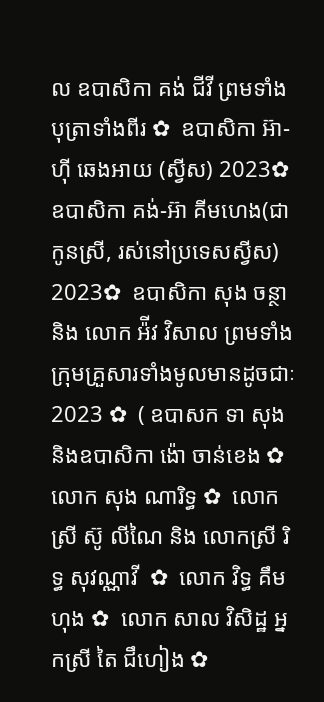ល ឧបាសិកា គង់ ជីវី ព្រមទាំងបុត្រាទាំងពីរ ✿  ឧបាសិកា អ៊ា-ហុី ឆេងអាយ (ស្វីស) 2023✿  ឧបាសិកា គង់-អ៊ា គីមហេង(ជាកូនស្រី, រស់នៅប្រទេសស្វីស) 2023✿  ឧបាសិកា សុង ចន្ថា និង លោក អ៉ីវ វិសាល ព្រមទាំងក្រុមគ្រួសារទាំងមូលមានដូចជាៈ 2023 ✿  ( ឧបាសក ទា សុង និងឧបាសិកា ង៉ោ ចាន់ខេង ✿  លោក សុង ណារិទ្ធ ✿  លោកស្រី ស៊ូ លីណៃ និង លោកស្រី រិទ្ធ សុវណ្ណាវី  ✿  លោក វិទ្ធ គឹមហុង ✿  លោក សាល វិសិដ្ឋ អ្នកស្រី តៃ ជឹហៀង ✿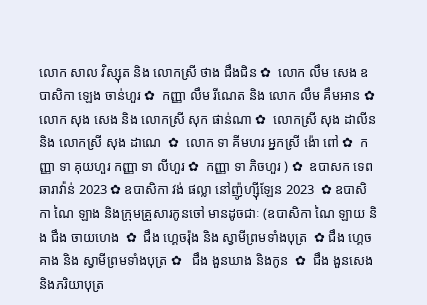លោក សាល វិស្សុត និង លោកស្រី ថាង ជឹងជិន ✿  លោក លឹម សេង ឧបាសិកា ឡេង ចាន់ហួរ ✿  កញ្ញា លឹម រីណេត និង លោក លឹម គឹមអាន ✿  លោក សុង សេង និង លោកស្រី សុក ផាន់ណា ✿  លោកស្រី សុង ដាលីន និង លោកស្រី សុង ដាណេ  ✿  លោក ទា គីមហរ អ្នកស្រី ង៉ោ ពៅ ✿  កញ្ញា ទា គុយហួរ កញ្ញា ទា លីហួរ ✿  កញ្ញា ទា ភិចហួរ ) ✿  ឧបាសក ទេព ឆារាវ៉ាន់ 2023 ✿ ឧបាសិកា វង់ ផល្លា នៅញ៉ូហ្ស៊ីឡែន 2023  ✿ ឧបាសិកា ណៃ ឡាង និងក្រុមគ្រួសារកូនចៅ មានដូចជាៈ (ឧបាសិកា ណៃ ឡាយ និង ជឹង ចាយហេង  ✿  ជឹង ហ្គេចរ៉ុង និង ស្វាមីព្រមទាំងបុត្រ  ✿ ជឹង ហ្គេចគាង និង ស្វាមីព្រមទាំងបុត្រ ✿   ជឹង ងួនឃាង និងកូន  ✿  ជឹង ងួនសេង និងភរិយាបុត្រ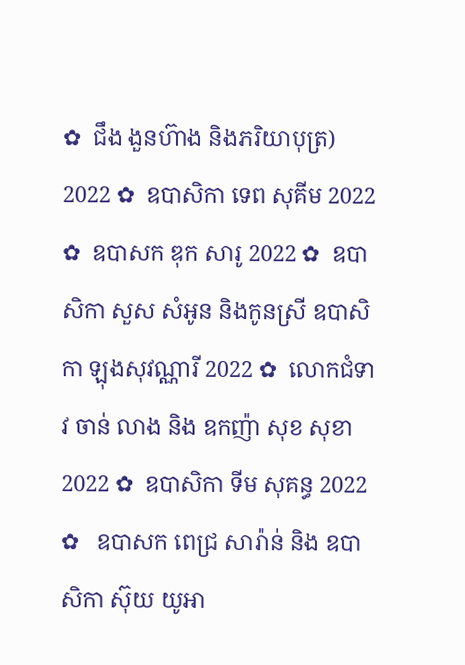✿  ជឹង ងួនហ៊ាង និងភរិយាបុត្រ)  2022 ✿  ឧបាសិកា ទេព សុគីម 2022 ✿  ឧបាសក ឌុក សារូ 2022 ✿  ឧបាសិកា សួស សំអូន និងកូនស្រី ឧបាសិកា ឡុងសុវណ្ណារី 2022 ✿  លោកជំទាវ ចាន់ លាង និង ឧកញ៉ា សុខ សុខា 2022 ✿  ឧបាសិកា ទីម សុគន្ធ 2022 ✿   ឧបាសក ពេជ្រ សារ៉ាន់ និង ឧបាសិកា ស៊ុយ យូអា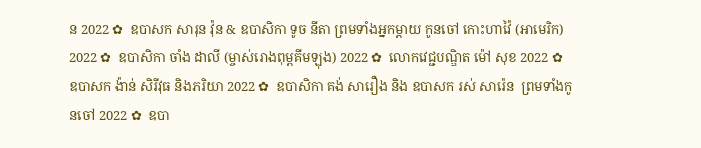ន 2022 ✿  ឧបាសក សារុន វ៉ុន & ឧបាសិកា ទូច នីតា ព្រមទាំងអ្នកម្តាយ កូនចៅ កោះហាវ៉ៃ (អាមេរិក) 2022 ✿  ឧបាសិកា ចាំង ដាលី (ម្ចាស់រោងពុម្ពគីមឡុង) 2022 ✿  លោកវេជ្ជបណ្ឌិត ម៉ៅ សុខ 2022 ✿  ឧបាសក ង៉ាន់ សិរីវុធ និងភរិយា 2022 ✿  ឧបាសិកា គង់ សារឿង និង ឧបាសក រស់ សារ៉េន  ព្រមទាំងកូនចៅ 2022 ✿  ឧបា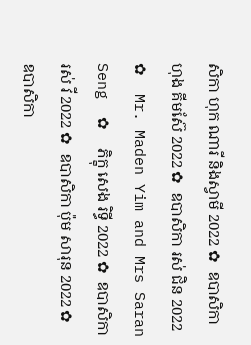សិកា ហុក ណារី និងស្វាមី 2022 ✿  ឧបាសិកា ហុង គីមស៊ែ 2022 ✿  ឧបាសិកា រស់ ជិន 2022 ✿  Mr. Maden Yim and Mrs Saran Seng  ✿  ភិក្ខុ សេង រិទ្ធី 2022 ✿  ឧបាសិកា រស់ វី 2022 ✿  ឧបាសិកា ប៉ុម សារុន 2022 ✿  ឧបាសិកា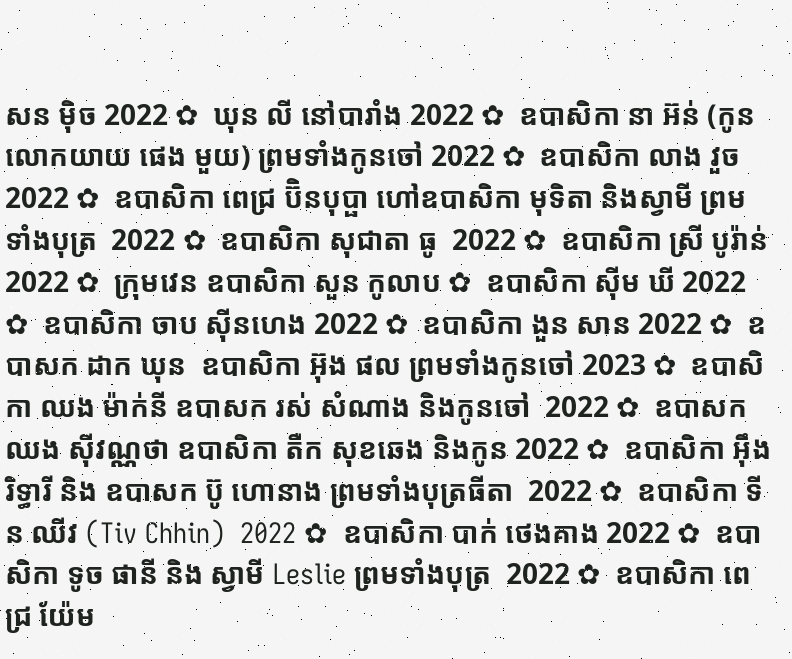សន ម៉ិច 2022 ✿  ឃុន លី នៅបារាំង 2022 ✿  ឧបាសិកា នា អ៊ន់ (កូនលោកយាយ ផេង មួយ) ព្រមទាំងកូនចៅ 2022 ✿  ឧបាសិកា លាង វួច  2022 ✿  ឧបាសិកា ពេជ្រ ប៊ិនបុប្ផា ហៅឧបាសិកា មុទិតា និងស្វាមី ព្រមទាំងបុត្រ  2022 ✿  ឧបាសិកា សុជាតា ធូ  2022 ✿  ឧបាសិកា ស្រី បូរ៉ាន់ 2022 ✿  ក្រុមវេន ឧបាសិកា សួន កូលាប ✿  ឧបាសិកា ស៊ីម ឃី 2022 ✿  ឧបាសិកា ចាប ស៊ីនហេង 2022 ✿  ឧបាសិកា ងួន សាន 2022 ✿  ឧបាសក ដាក ឃុន  ឧបាសិកា អ៊ុង ផល ព្រមទាំងកូនចៅ 2023 ✿  ឧបាសិកា ឈង ម៉ាក់នី ឧបាសក រស់ សំណាង និងកូនចៅ  2022 ✿  ឧបាសក ឈង សុីវណ្ណថា ឧបាសិកា តឺក សុខឆេង និងកូន 2022 ✿  ឧបាសិកា អុឹង រិទ្ធារី និង ឧបាសក ប៊ូ ហោនាង ព្រមទាំងបុត្រធីតា  2022 ✿  ឧបាសិកា ទីន ឈីវ (Tiv Chhin)  2022 ✿  ឧបាសិកា បាក់ ថេងគាង 2022 ✿  ឧបាសិកា ទូច ផានី និង ស្វាមី Leslie ព្រមទាំងបុត្រ  2022 ✿  ឧបាសិកា ពេជ្រ យ៉ែម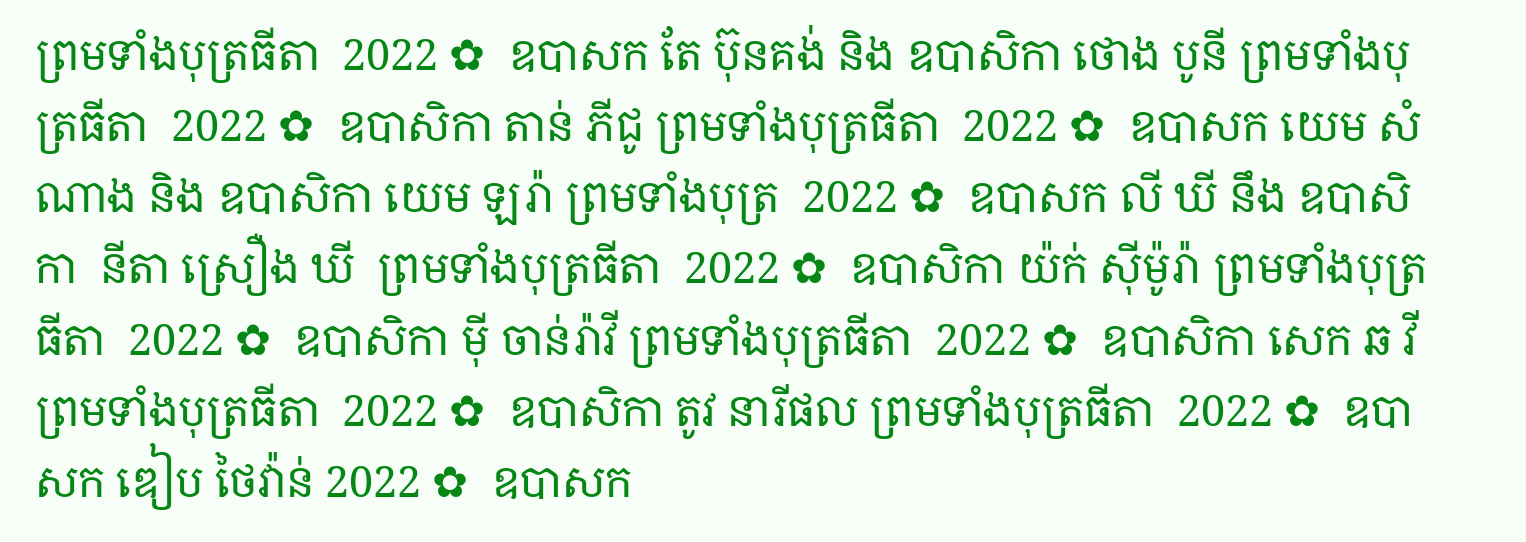ព្រមទាំងបុត្រធីតា  2022 ✿  ឧបាសក តែ ប៊ុនគង់ និង ឧបាសិកា ថោង បូនី ព្រមទាំងបុត្រធីតា  2022 ✿  ឧបាសិកា តាន់ ភីជូ ព្រមទាំងបុត្រធីតា  2022 ✿  ឧបាសក យេម សំណាង និង ឧបាសិកា យេម ឡរ៉ា ព្រមទាំងបុត្រ  2022 ✿  ឧបាសក លី ឃី នឹង ឧបាសិកា  នីតា ស្រឿង ឃី  ព្រមទាំងបុត្រធីតា  2022 ✿  ឧបាសិកា យ៉ក់ សុីម៉ូរ៉ា ព្រមទាំងបុត្រធីតា  2022 ✿  ឧបាសិកា មុី ចាន់រ៉ាវី ព្រមទាំងបុត្រធីតា  2022 ✿  ឧបាសិកា សេក ឆ វី ព្រមទាំងបុត្រធីតា  2022 ✿  ឧបាសិកា តូវ នារីផល ព្រមទាំងបុត្រធីតា  2022 ✿  ឧបាសក ឌៀប ថៃវ៉ាន់ 2022 ✿  ឧបាសក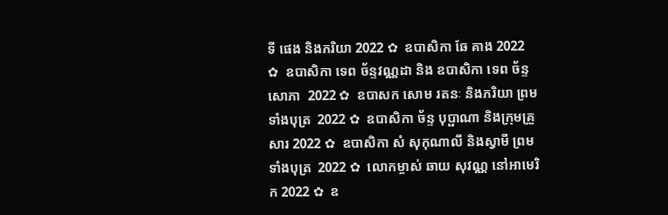ទី ផេង និងភរិយា 2022 ✿  ឧបាសិកា ឆែ គាង 2022 ✿  ឧបាសិកា ទេព ច័ន្ទវណ្ណដា និង ឧបាសិកា ទេព ច័ន្ទសោភា  2022 ✿  ឧបាសក សោម រតនៈ និងភរិយា ព្រមទាំងបុត្រ  2022 ✿  ឧបាសិកា ច័ន្ទ បុប្ផាណា និងក្រុមគ្រួសារ 2022 ✿  ឧបាសិកា សំ សុកុណាលី និងស្វាមី ព្រមទាំងបុត្រ  2022 ✿  លោកម្ចាស់ ឆាយ សុវណ្ណ នៅអាមេរិក 2022 ✿  ឧ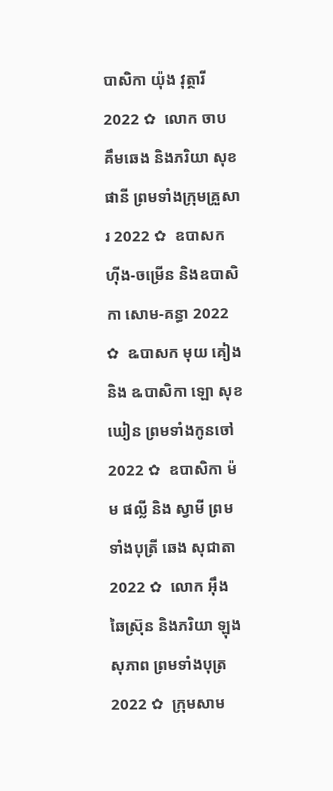បាសិកា យ៉ុង វុត្ថារី 2022 ✿  លោក ចាប គឹមឆេង និងភរិយា សុខ ផានី ព្រមទាំងក្រុមគ្រួសារ 2022 ✿  ឧបាសក ហ៊ីង-ចម្រើន និងឧបាសិកា សោម-គន្ធា 2022 ✿  ឩបាសក មុយ គៀង និង ឩបាសិកា ឡោ សុខឃៀន ព្រមទាំងកូនចៅ  2022 ✿  ឧបាសិកា ម៉ម ផល្លី និង ស្វាមី ព្រមទាំងបុត្រី ឆេង សុជាតា 2022 ✿  លោក អ៊ឹង ឆៃស្រ៊ុន និងភរិយា ឡុង សុភាព ព្រមទាំងបុត្រ 2022 ✿  ក្រុមសាម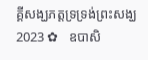គ្គីសង្ឃភត្តទ្រទ្រង់ព្រះសង្ឃ 2023 ✿   ឧបាសិ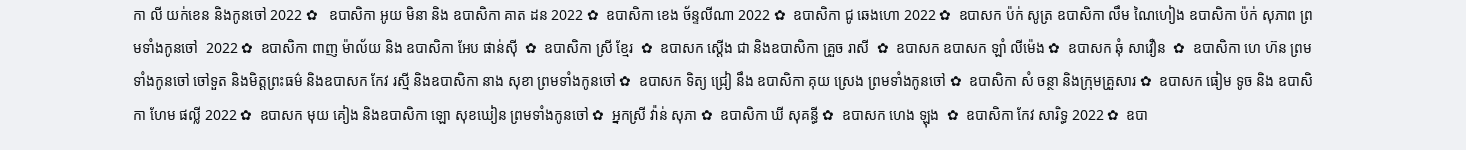កា លី យក់ខេន និងកូនចៅ 2022 ✿   ឧបាសិកា អូយ មិនា និង ឧបាសិកា គាត ដន 2022 ✿  ឧបាសិកា ខេង ច័ន្ទលីណា 2022 ✿  ឧបាសិកា ជូ ឆេងហោ 2022 ✿  ឧបាសក ប៉ក់ សូត្រ ឧបាសិកា លឹម ណៃហៀង ឧបាសិកា ប៉ក់ សុភាព ព្រមទាំងកូនចៅ  2022 ✿  ឧបាសិកា ពាញ ម៉ាល័យ និង ឧបាសិកា អែប ផាន់ស៊ី  ✿  ឧបាសិកា ស្រី ខ្មែរ  ✿  ឧបាសក ស្តើង ជា និងឧបាសិកា គ្រួច រាសី  ✿  ឧបាសក ឧបាសក ឡាំ លីម៉េង ✿  ឧបាសក ឆុំ សាវឿន  ✿  ឧបាសិកា ហេ ហ៊ន ព្រមទាំងកូនចៅ ចៅទួត និងមិត្តព្រះធម៌ និងឧបាសក កែវ រស្មី និងឧបាសិកា នាង សុខា ព្រមទាំងកូនចៅ ✿  ឧបាសក ទិត្យ ជ្រៀ នឹង ឧបាសិកា គុយ ស្រេង ព្រមទាំងកូនចៅ ✿  ឧបាសិកា សំ ចន្ថា និងក្រុមគ្រួសារ ✿  ឧបាសក ធៀម ទូច និង ឧបាសិកា ហែម ផល្លី 2022 ✿  ឧបាសក មុយ គៀង និងឧបាសិកា ឡោ សុខឃៀន ព្រមទាំងកូនចៅ ✿  អ្នកស្រី វ៉ាន់ សុភា ✿  ឧបាសិកា ឃី សុគន្ធី ✿  ឧបាសក ហេង ឡុង  ✿  ឧបាសិកា កែវ សារិទ្ធ 2022 ✿  ឧបា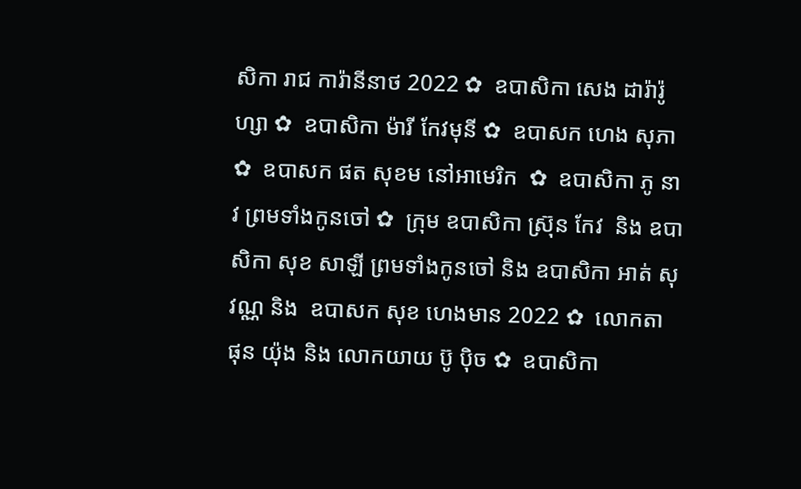សិកា រាជ ការ៉ានីនាថ 2022 ✿  ឧបាសិកា សេង ដារ៉ារ៉ូហ្សា ✿  ឧបាសិកា ម៉ារី កែវមុនី ✿  ឧបាសក ហេង សុភា  ✿  ឧបាសក ផត សុខម នៅអាមេរិក  ✿  ឧបាសិកា ភូ នាវ ព្រមទាំងកូនចៅ ✿  ក្រុម ឧបាសិកា ស្រ៊ុន កែវ  និង ឧបាសិកា សុខ សាឡី ព្រមទាំងកូនចៅ និង ឧបាសិកា អាត់ សុវណ្ណ និង  ឧបាសក សុខ ហេងមាន 2022 ✿  លោកតា ផុន យ៉ុង និង លោកយាយ ប៊ូ ប៉ិច ✿  ឧបាសិកា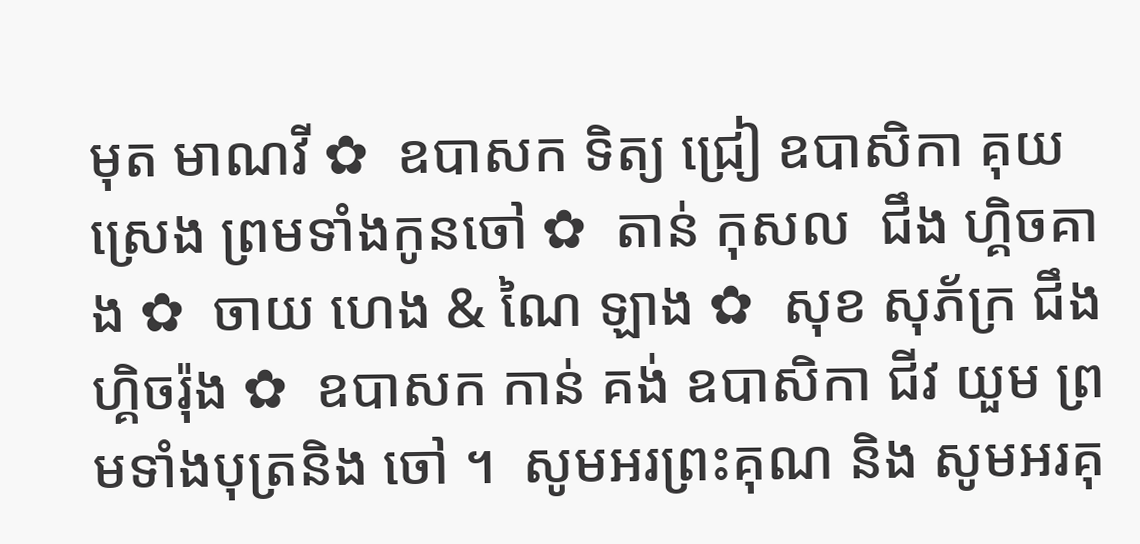មុត មាណវី ✿  ឧបាសក ទិត្យ ជ្រៀ ឧបាសិកា គុយ ស្រេង ព្រមទាំងកូនចៅ ✿  តាន់ កុសល  ជឹង ហ្គិចគាង ✿  ចាយ ហេង & ណៃ ឡាង ✿  សុខ សុភ័ក្រ ជឹង ហ្គិចរ៉ុង ✿  ឧបាសក កាន់ គង់ ឧបាសិកា ជីវ យួម ព្រមទាំងបុត្រនិង ចៅ ។  សូមអរព្រះគុណ និង សូមអរគុ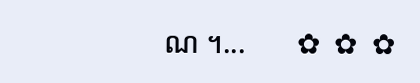ណ ។...       ✿  ✿  ✿